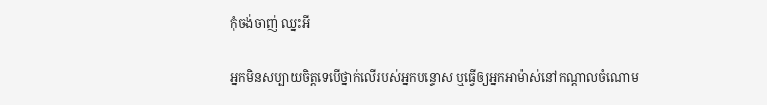កុំចង់ចាញ់ ឈ្នះអី

អ្នកមិនសប្បាយចិត្តទេបើថ្នាក់លើរបស់អ្នកបន្ទោស ឬធ្វើឲ្យអ្នកអាម៉ាស់នៅកណ្តាលចំណោម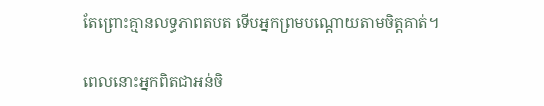តែព្រោះគ្មានលទ្ធភាពតបត ទើបអ្នកព្រមបណ្តោយតាមចិត្តគាត់។

ពេលនោះអ្នកពិតជាអន់ចិ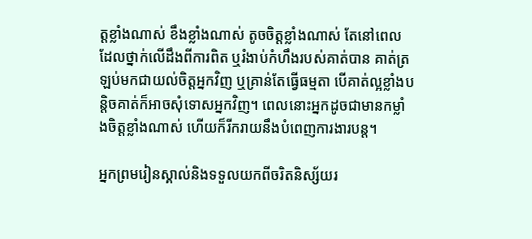ត្តខ្លាំងណាស់ ខឹងខ្លាំងណាស់ តូចចិត្តខ្លាំងណាស់ តែនៅពេលដែលថ្នាក់លើដឹងពីការពិត ឬរំងាប់កំហឹងរបស់គាត់បាន គាត់ត្រឡប់មកជាយល់ចិត្តអ្នកវិញ ឬគ្រាន់តែធ្វើធម្មតា បើគាត់ល្អខ្លាំងបន្តិចគាត់ក៏អាចសុំទោសអ្នកវិញ។ ពេលនោះអ្នកដូចជាមានកម្លាំងចិត្តខ្លាំងណាស់ ហើយក៏រីករាយនឹងបំពេញការងារបន្ត។

អ្នកព្រមរៀនស្គាល់និងទទួលយកពីចរិតនិស្ស័យរ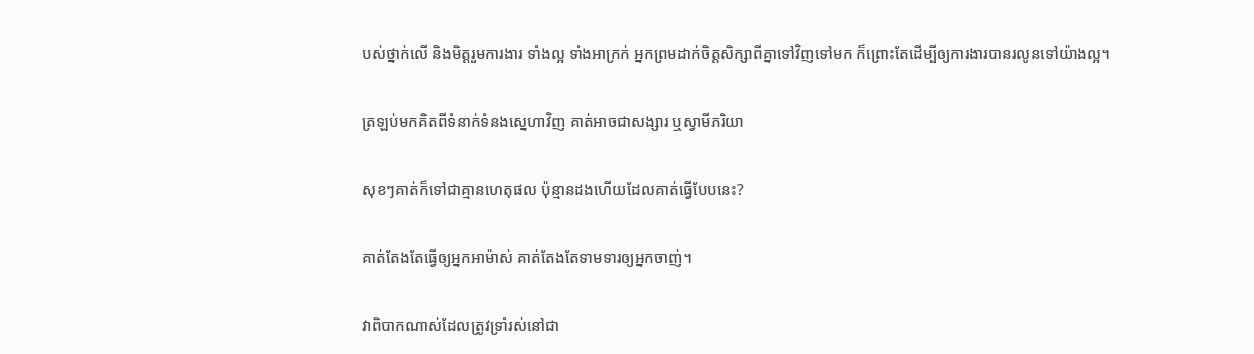បស់ថ្នាក់លើ និងមិត្តរួមការងារ ទាំងល្អ ទាំងអាក្រក់ អ្នកព្រមដាក់ចិត្តសិក្សាពីគ្នាទៅវិញទៅមក ក៏ព្រោះតែដើម្បីឲ្យការងារបានរលូនទៅយ៉ាងល្អ។

ត្រឡប់មកគិតពីទំនាក់ទំនងស្នេហាវិញ គាត់អាចជាសង្សារ ឬស្វាមីភរិយា

សុខៗគាត់ក៏ទៅជាគ្មានហេតុផល ប៉ុន្មានដងហើយដែលគាត់ធ្វើបែបនេះ?

គាត់តែងតែធ្វើឲ្យអ្នកអាម៉ាស់ គាត់តែងតែទាមទារឲ្យអ្នកចាញ់។

វាពិបាកណាស់ដែលត្រូវទ្រាំរស់នៅជា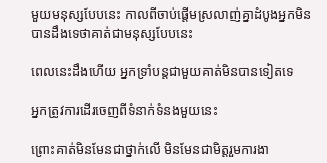មួយមនុស្សបែបនេះ កាលពីចាប់ផ្តើមស្រលាញ់គ្នាដំបូងអ្នកមិនបានដឹងទេថាគាត់ជាមនុស្សបែបនេះ

ពេលនេះដឹងហើយ អ្នកទ្រាំបន្តជាមួយគាត់មិនបានទៀតទេ

អ្នកត្រូវការដើរចេញពីទំនាក់ទំនងមួយនេះ

ព្រោះគាត់មិនមែនជាថ្នាក់លើ មិនមែនជាមិត្តរួមការងា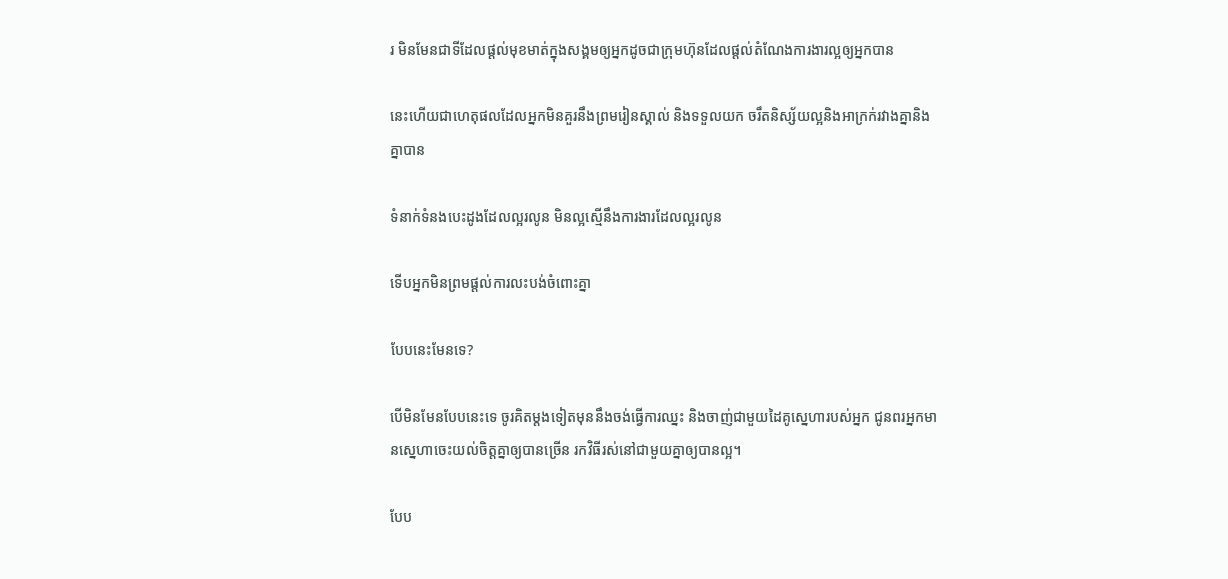រ មិនមែនជាទីដែលផ្តល់មុខមាត់ក្នុងសង្គមឲ្យអ្នកដូចជាក្រុមហ៊ុនដែលផ្តល់តំណែងការងារល្អឲ្យអ្នកបាន

នេះហើយជាហេតុផលដែលអ្នកមិនគួរនឹងព្រមរៀនស្គាល់ និងទទួលយក ចរឹតនិស្ស័យល្អនិងអាក្រក់រវាងគ្នានិងគ្នាបាន

ទំនាក់ទំនងបេះដូងដែលល្អរលូន មិនល្អស្មើនឹងការងារដែលល្អរលូន

ទើបអ្នកមិនព្រមផ្តល់ការលះបង់ចំពោះគ្នា

បែបនេះមែនទេ?

បើមិនមែនបែបនេះទេ ចូរគិតម្តងទៀតមុននឹងចង់ធ្វើការឈ្នះ និងចាញ់ជាមួយដៃគូស្នេហារបស់អ្នក ជូនពរអ្នកមានស្នេហាចេះយល់ចិត្តគ្នាឲ្យបានច្រើន រកវិធីរស់នៅជាមួយគ្នាឲ្យបានល្អ។

បែប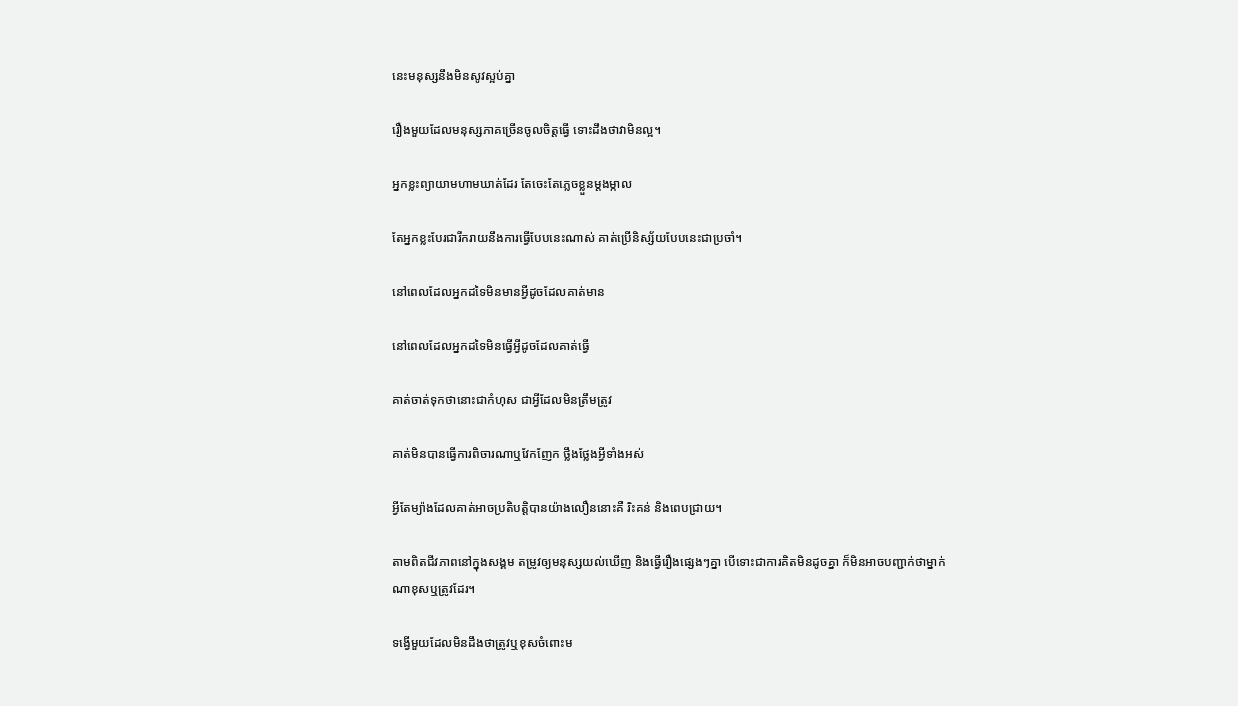នេះមនុស្សនឹងមិនសូវស្អប់គ្នា

រឿងមួយដែលមនុស្សភាគច្រើនចូលចិត្តធ្វើ ទោះដឹងថាវាមិនល្អ។

អ្នកខ្លះព្យាយាមហាមឃាត់ដែរ តែចេះតែភ្លេចខ្លួនម្តងម្កាល

តែអ្នកខ្លះបែរជារីករាយនឹងការធ្វើបែបនេះណាស់ គាត់ប្រើនិស្ស័យបែបនេះជាប្រចាំ។

នៅពេលដែលអ្នកដទៃមិនមានអ្វីដូចដែលគាត់មាន

នៅពេលដែលអ្នកដទៃមិនធ្វើអ្វីដូចដែលគាត់ធ្វើ

គាត់ចាត់ទុកថានោះជាកំហុស ជាអ្វីដែលមិនត្រឹមត្រូវ

គាត់មិនបានធ្វើការពិចារណាឬវែកញែក ថ្លឹងថ្លែងអ្វីទាំងអស់

អ្វីតែម្យ៉ាងដែលគាត់អាចប្រតិបត្តិបានយ៉ាងលឿននោះគឺ រិះគន់ និងពេបជ្រាយ។

តាមពិតជីវភាពនៅក្នុងសង្គម តម្រូវឲ្យមនុស្សយល់ឃើញ និងធ្វើរឿងផ្សេងៗគ្នា បើទោះជាការគិតមិនដូចគ្នា ក៏មិនអាចបញ្ជាក់ថាម្នាក់ណាខុសឬត្រូវដែរ។

ទង្វើមួយដែលមិនដឹងថាត្រូវឬខុសចំពោះម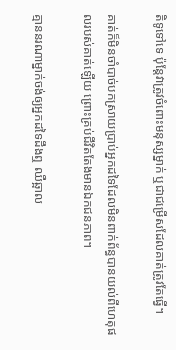តិទូទៅទេ ប៉ុន្តែវាត្រូវចំពោះមនុស្សម្នាក់ ឬជាជម្រើសដែលគាត់ត្រូវតែធ្វើ។

គាត់ក៏មិនចាំបាច់បកស្រាយប្រាប់អ្នកដទៃដែលមិនពាក់ព័ន្ធបានយល់ពីហេតុផលរបស់គាត់ឡើយ ព្រោះគ្រប់ជីវិតតែងមានឯកជនភាព។

គ្មាននរណាម្នាក់ចង់ឲ្យអ្នកដទៃដឹងឮ ឈឺឆ្អាល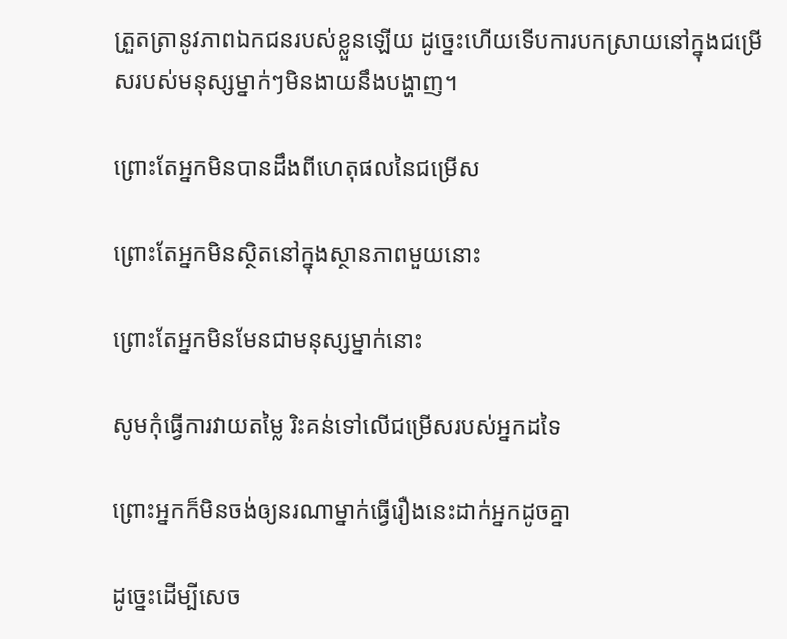ត្រួតត្រានូវភាពឯកជនរបស់ខ្លួនឡើយ ដូច្នេះហើយទើបការបកស្រាយនៅក្នុងជម្រើសរបស់មនុស្សម្នាក់ៗមិនងាយនឹងបង្ហាញ។

ព្រោះតែអ្នកមិនបានដឹងពីហេតុផលនៃជម្រើស

ព្រោះតែអ្នកមិនស្ថិតនៅក្នុងស្ថានភាពមួយនោះ

ព្រោះតែអ្នកមិនមែនជាមនុស្សម្នាក់នោះ

សូមកុំធ្វើការវាយតម្លៃ រិះគន់ទៅលើជម្រើសរបស់អ្នកដទៃ

ព្រោះអ្នកក៏មិនចង់ឲ្យនរណាម្នាក់ធ្វើរឿងនេះដាក់អ្នកដូចគ្នា

ដូច្នេះដើម្បីសេច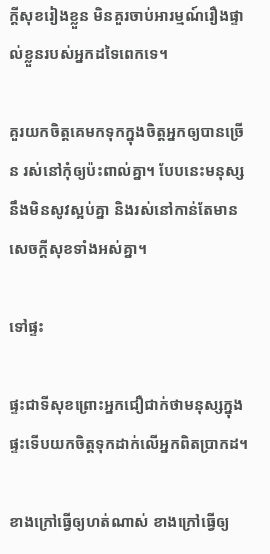ក្តីសុខរៀងខ្លួន មិនគួរចាប់អារម្មណ៍រឿងផ្ទាល់ខ្លួនរបស់អ្នកដទៃពេកទេ។

គួរយកចិត្តគេមកទុកក្នុងចិត្តអ្នកឲ្យបានច្រើន រស់នៅកុំឲ្យប៉ះពាល់គ្នា។ បែបនេះមនុស្សនឹងមិនសូវស្អប់គ្នា និងរស់នៅកាន់តែមានសេចក្តីសុខទាំងអស់គ្នា។

ទៅផ្ទះ

ផ្ទះជាទីសុខព្រោះអ្នកជឿជាក់ថាមនុស្សក្នុងផ្ទះទើបយកចិត្តទុកដាក់លើអ្នកពិតប្រាកដ។

ខាងក្រៅធ្វើឲ្យហត់ណាស់ ខាងក្រៅធ្វើឲ្យ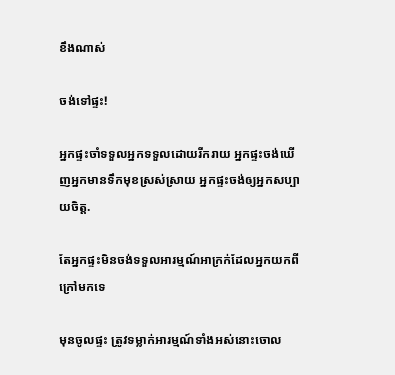ខឹងណាស់

ចង់ទៅផ្ទះ!

អ្នកផ្ទះចាំទទួលអ្នកទទួលដោយរីករាយ អ្នកផ្ទះចង់ឃើញអ្នកមានទឹកមុខស្រស់ស្រាយ អ្នកផ្ទះចង់ឲ្យអ្នកសប្បាយចិត្ត.

តែអ្នកផ្ទះមិនចង់ទទួលអារម្មណ៍អាក្រក់ដែលអ្នកយកពីក្រៅមកទេ

មុនចូលផ្ទះ ត្រូវទម្លាក់អារម្មណ៍ទាំងអស់នោះចោល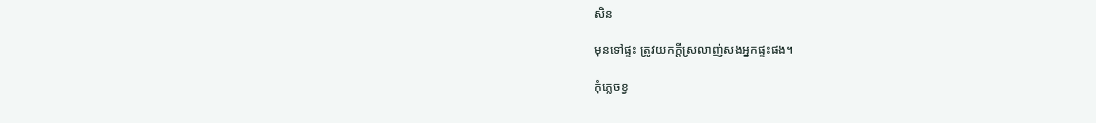សិន

មុនទៅផ្ទះ ត្រូវយកក្តីស្រលាញ់សងអ្នកផ្ទះផង។

កុំភ្លេចខ្វ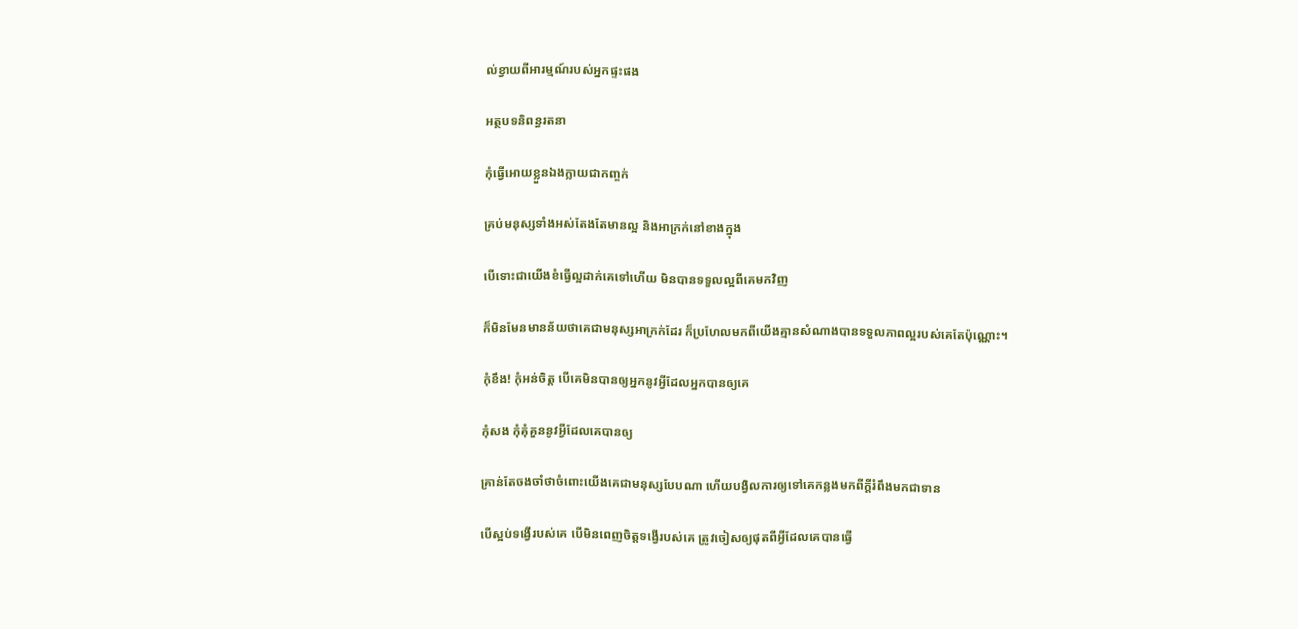ល់ខ្វាយពីអារម្មណ៍របស់អ្នកផ្ទះផង

អត្ថបទនិពន្ធរតនា

កុំធ្វើអោយខ្លួនឯងក្លាយជាកញ្ចក់

គ្រប់មនុស្សទាំងអស់តែងតែមានល្អ និងអាក្រក់នៅខាងក្នុង

បើទោះជាយើងខំធ្វើល្អដាក់គេទៅហើយ មិនបានទទួលល្អពីគេមកវិញ

ក៏មិនមែនមានន័យថាគេជាមនុស្សអាក្រក់ដែរ ក៏ប្រហែលមកពីយើងគ្មានសំណាងបានទទួលភាពល្អរបស់គេតែប៉ុណ្ណោះ។

កុំខឹង! កុំអន់ចិត្ត បើគេមិនបានឲ្យអ្នកនូវអ្វីដែលអ្នកបានឲ្យគេ

កុំសង កុំគុំគួននូវអ្វីដែលគេបានឲ្យ

គ្រាន់តែចងចាំថាចំពោះយើងគេជាមនុស្សបែបណា ហើយបង្វិលការឲ្យទៅគេកន្លងមកពីក្តីរំពឹងមកជាទាន

បើស្អប់ទង្វើរបស់គេ បើមិនពេញចិត្តទង្វើរបស់គេ ត្រូវចៀសឲ្យផុតពីអ្វីដែលគេបានធ្វើ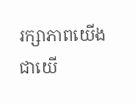រក្សាភាពយើងជាយើ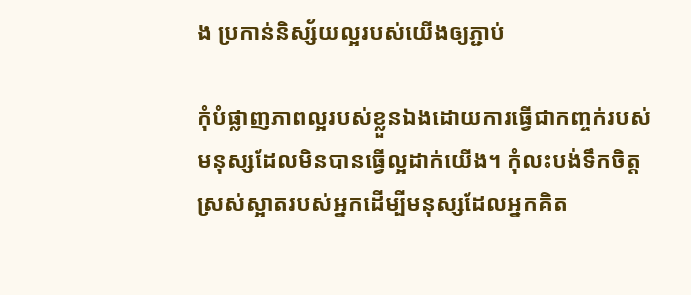ង ប្រកាន់និស្ស័យល្អរបស់យើងឲ្យភ្ជាប់

កុំបំផ្លាញភាពល្អរបស់ខ្លួនឯងដោយការធ្វើជាកញ្ចក់របស់មនុស្សដែលមិនបានធ្វើល្អដាក់យើង។ កុំលះបង់ទឹកចិត្តស្រស់ស្អាតរបស់អ្នកដើម្បីមនុស្សដែលអ្នកគិត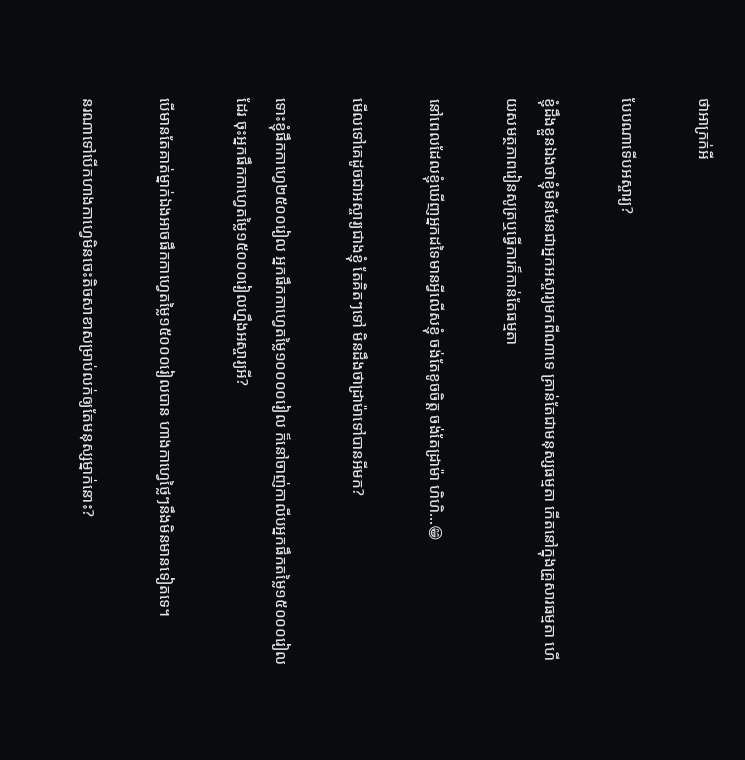ថាអាក្រក់អី

បែបណាទើបអស្ចារ្យ?

ខ្ញុំដឹងខ្លួនឯងថាខ្ញុំមិនមែនជាអ្នកអស្ចារ្យមកពីណាទេ គ្រាន់តែជាមនុស្សធម្មតា កើតនៅក្នុងគ្រួសារធម្មតា ហើយសមត្ថភាពរៀនសូត្រឬធ្វើការក៏កាន់តែធម្មតា

នៅពេលដែលខ្ញុំឃើញអ្នកដទៃមានអ្វីលើសខ្ញុំ ចង់តែខូចចិត្ត ចង់តែដ្រាម៉ា ហិហិ…😁

មើលទៅគេដូចជាអស្ចារ្យជាងខ្ញុំ តែគិតៗទៅ មិនដឹងថាដ្រាម៉ាទៅបានអីមក?

ទោះខ្ញុំផឹកកាហ្វេ២៥០០រៀល អ្នកផឹកកាហ្វេតម្លៃ១០០០០រៀល ក៏នៅចាញ់កាលីបអ្នកផឹកតម្លៃ១៥០០០រៀលដែរ ចុះអ្នកផឹកកាហ្វេតម្លៃ១៥០០០រៀលហ្នឹងអស្ចារ្យអី?

បើមានតែគាត់ម្នាក់ឯងអាចផឹកកាហ្វេតម្លៃ១៥០០០រៀលបាន ហាងកាហ្វេថ្លៃៗនឹងមិនមានទៀតទេ។

នរណាទៅបើកហាងកាហ្វេមិនចេះតិចសាខាសម្រាប់លក់ឲ្យតែមនុស្សម្នាក់នោះ?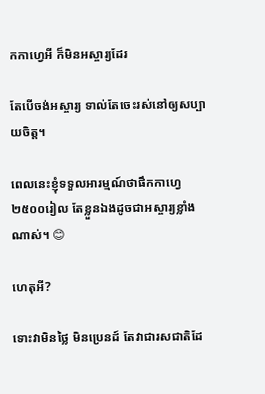កកាហ្វេអី ក៏មិនអស្ចារ្យដែរ

តែបើចង់អស្ចារ្យ ទាល់តែចេះរស់នៅឲ្យសប្បាយចិត្ត។

ពេលនេះខ្ញុំទទួលអារម្មណ៍ថាផឹកកាហ្វេ២៥០០រៀល តែខ្លួនឯងដូចជាអស្ចារ្យខ្លាំងណាស់។ 😊

ហេតុអី?

ទោះវាមិនថ្លៃ មិនប្រេនដ៍ តែវាជារសជាតិដែ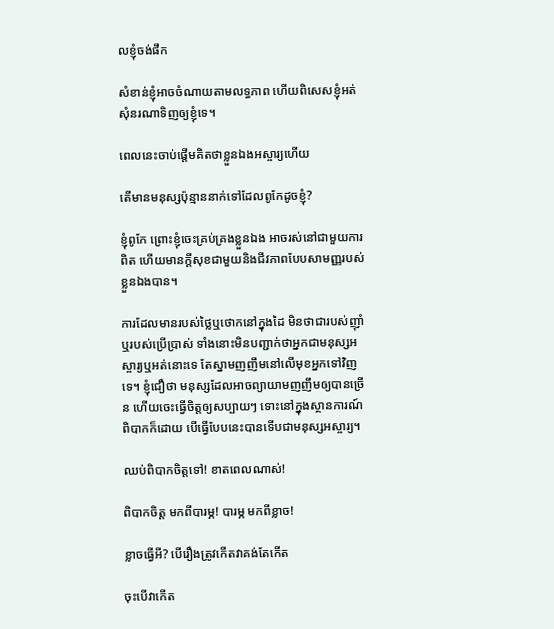លខ្ញុំចង់ផឹក

សំខាន់ខ្ញុំអាចចំណាយតាមលទ្ធភាព ហើយពិសេសខ្ញុំអត់សុំនរណាទិញឲ្យខ្ញុំទេ។

ពេលនេះចាប់ផ្តើមគិតថាខ្លួនឯងអស្ចារ្យហើយ

តើមានមនុស្សប៉ុន្មាននាក់ទៅដែលពូកែដូចខ្ញុំ?

ខ្ញុំពូកែ ព្រោះខ្ញុំចេះគ្រប់គ្រងខ្លួនឯង អាចរស់នៅជាមួយការពិត ហើយមានក្តីសុខជាមួយនិងជីវភាពបែបសាមញ្ញរបស់ខ្លួនឯងបាន។

ការដែលមានរបស់ថ្លៃឬថោកនៅក្នុងដៃ មិនថាជារបស់ញ៉ាំឬរបស់ប្រើប្រាស់ ទាំងនោះមិនបញ្ជាក់ថាអ្នកជាមនុស្សអស្ចារ្យឬអត់នោះទេ តែស្នាមញញឹមនៅលើមុខអ្នកទៅវិញទេ។ ខ្ញុំជឿថា មនុស្សដែលអាចព្យាយាមញញឹមឲ្យបានច្រើន ហើយចេះធ្វើចិត្តឲ្យសប្បាយៗ ទោះនៅក្នុងស្ថានការណ៍ពិបាកក៏ដោយ បើធ្វើបែបនេះបានទើបជាមនុស្សអស្ចារ្យ។

ឈប់ពិបាកចិត្តទៅ! ខាតពេលណាស់!

ពិបាកចិត្ត មកពីបារម្ភ! បារម្ភ មកពីខ្លាច!

ខ្លាចធ្វើអី? បើរឿងត្រូវកើតវាគង់តែកើត

ចុះបើវាកើត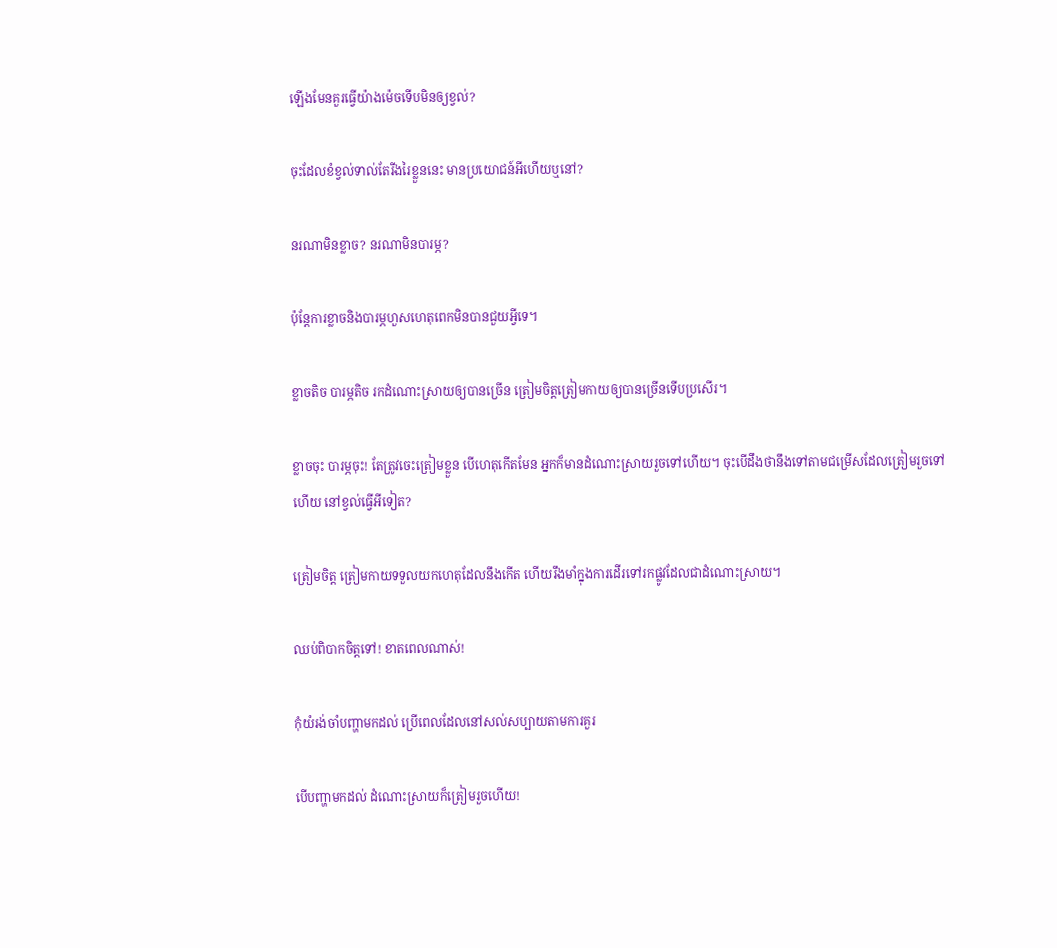ឡើងមែនគួរធ្វើយ៉ាងម៉េចទើបមិនឲ្យខ្វល់?

ចុះដែលខំខ្វល់ទាល់តែរីងរៃខ្លួននេះ មានប្រយោជន៍អីហើយឬនៅ?

នរណាមិនខ្លាច? នរណាមិនបារម្ភ?

ប៉ុន្តែការខ្លាចនិងបារម្ភហួសហេតុពេកមិនបានជួយអ្វីទេ។

ខ្លាចតិច បារម្ភតិច រកដំណោះស្រាយឲ្យបានច្រើន ត្រៀមចិត្តត្រៀមកាយឲ្យបានច្រើនទើបប្រសើរ។

ខ្លាចចុះ បារម្ភចុះ! តែត្រូវចេះត្រៀមខ្លួន បើហេតុកើតមែន អ្នកក៏មានដំណោះស្រាយរួចទៅហើយ។ ចុះបើដឹងថានឹងទៅតាមជម្រើសដែលត្រៀមរួចទៅហើយ នៅខ្វល់ធ្វើអីទៀត?

ត្រៀមចិត្ត ត្រៀមកាយទទួលយកហេតុដែលនឹងកើត ហើយរឹងមាំក្នុងការដើរទៅរកផ្លូវដែលជាដំណោះស្រាយ។

ឈប់ពិបាកចិត្តទៅ! ខាតពេលណាស់!

កុំយំរង់ចាំបញ្ហាមកដល់ ប្រើពេលដែលនៅសល់សប្បាយតាមការគួរ

បើបញ្ហាមកដល់ ដំណោះស្រាយក៏ត្រៀមរួចហើយ!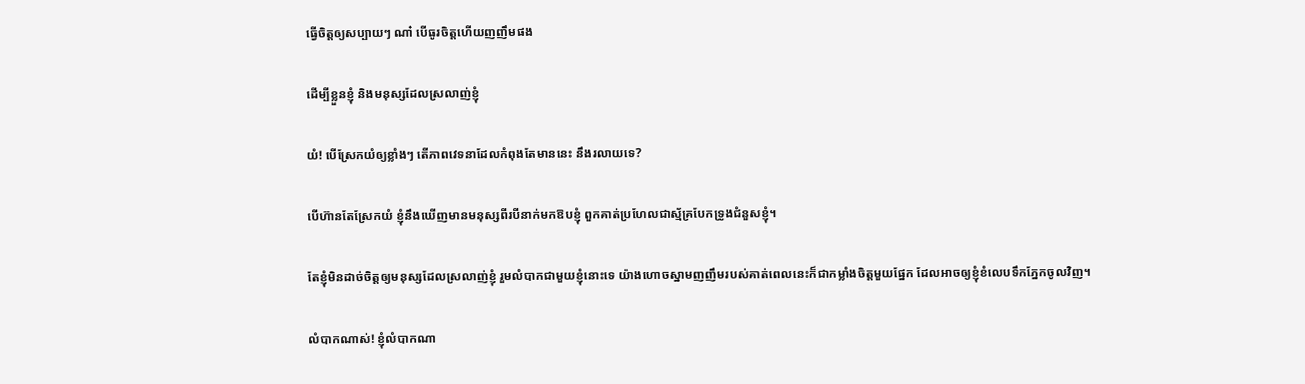ធ្វើចិត្តឲ្យសប្បាយៗ ណា៎ បើធូរចិត្តហើយញញឹមផង

ដើម្បីខ្លួនខ្ញុំ និងមនុស្សដែលស្រលាញ់ខ្ញុំ

យំ! បើស្រែកយំឲ្យខ្លាំងៗ តើភាពវេទនាដែលកំពុងតែមាននេះ នឹងរលាយទេ?

បើហ៊ានតែស្រែកយំ ខ្ញុំនឹងឃើញមានមនុស្សពីរបីនាក់មកឱបខ្ញុំ ពួកគាត់ប្រហែលជាស្ម័គ្របែកទ្រូងជំនួសខ្ញុំ។

តែខ្ញុំមិនដាច់ចិត្តឲ្យមនុស្សដែលស្រលាញ់ខ្ញុំ រួមលំបាកជាមួយខ្ញុំនោះទេ យ៉ាងហោចស្នាមញញឹមរបស់គាត់ពេលនេះក៏ជាកម្លាំងចិត្តមួយផ្នែក ដែលអាចឲ្យខ្ញុំខំលេបទឹកភ្នែកចូលវិញ។

លំបាកណាស់! ខ្ញុំលំបាកណា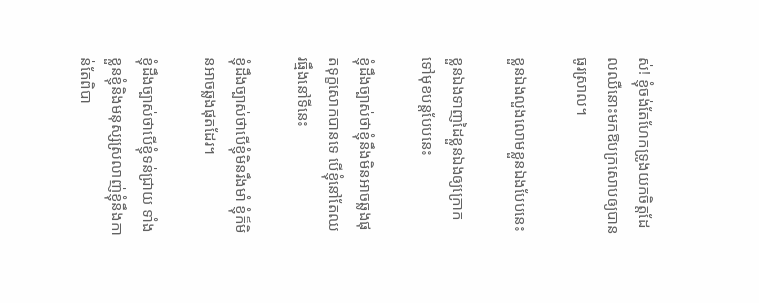ស់! ខ្ញុំចង់តែហែកទ្រូងយកចិត្តដែលឈឺនោះមកឱបក្រសោបឲ្យបានធូរស្រាល។

ខ្លួនឯងលួងលោមខ្លួនឯងបែបនេះ

ខ្លួនឯងទាញដៃខ្លួនឯងឲ្យក្រោកទៅមុខបន្តបែបនេះ

ខ្ញុំដឹងច្បាស់ថាខ្ញុំនឹងមិនអាចឆ្លងផុតទុក្ខសោកបានទេ បើខ្ញុំនៅតែឈរធ្មឹងនៅទីនេះ

ខ្ញុំដឹងច្បាស់ថាបើខ្ញុំមិនរឹងមាំ ខ្ញុំក៏មិនអាចឆ្លងផុតដែរ។

ខ្ញុំដឹងច្បាស់ថាបើខ្ញុំទន់ជ្រាយ ទាំងខ្លួនខ្ញុំនិងមនុស្សស្រលាញ់ខ្ញុំនឹងកាន់តែពិបា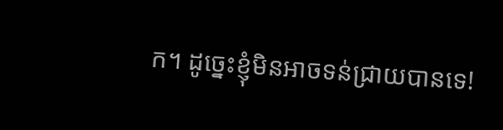ក។ ដូច្នេះខ្ញុំមិនអាចទន់ជ្រាយបានទេ!